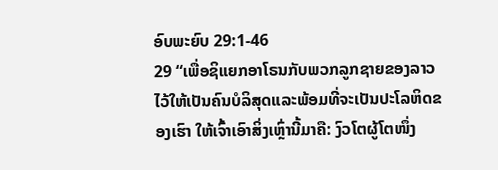ອົບພະຍົບ 29:1-46
29 “ເພື່ອຊິແຍກອາໂຣນກັບພວກລູກຊາຍຂອງລາວໄວ້ໃຫ້ເປັນຄົນບໍລິສຸດແລະພ້ອມທີ່ຈະເປັນປະໂລຫິດຂອງເຮົາ ໃຫ້ເຈົ້າເອົາສິ່ງເຫຼົ່ານີ້ມາຄື: ງົວໂຕຜູ້ໂຕໜຶ່ງ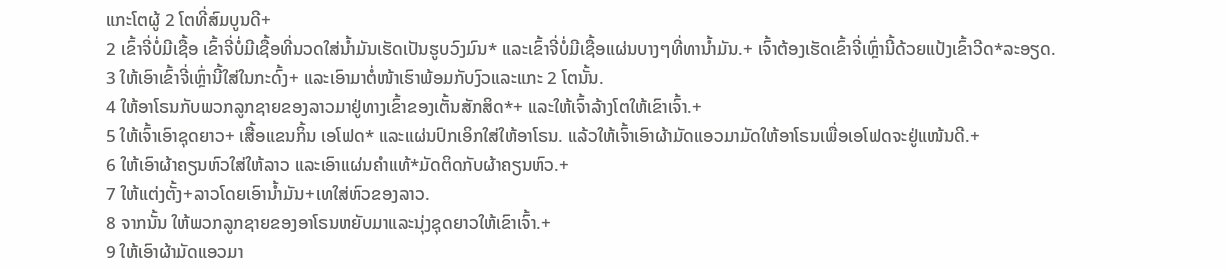ແກະໂຕຜູ້ 2 ໂຕທີ່ສົມບູນດີ+
2 ເຂົ້າຈີ່ບໍ່ມີເຊື້ອ ເຂົ້າຈີ່ບໍ່ມີເຊື້ອທີ່ນວດໃສ່ນ້ຳມັນເຮັດເປັນຮູບວົງມົນ* ແລະເຂົ້າຈີ່ບໍ່ມີເຊື້ອແຜ່ນບາງໆທີ່ທານ້ຳມັນ.+ ເຈົ້າຕ້ອງເຮັດເຂົ້າຈີ່ເຫຼົ່ານີ້ດ້ວຍແປ້ງເຂົ້າວີດ*ລະອຽດ.
3 ໃຫ້ເອົາເຂົ້າຈີ່ເຫຼົ່ານີ້ໃສ່ໃນກະດົ້ງ+ ແລະເອົາມາຕໍ່ໜ້າເຮົາພ້ອມກັບງົວແລະແກະ 2 ໂຕນັ້ນ.
4 ໃຫ້ອາໂຣນກັບພວກລູກຊາຍຂອງລາວມາຢູ່ທາງເຂົ້າຂອງເຕັ້ນສັກສິດ*+ ແລະໃຫ້ເຈົ້າລ້າງໂຕໃຫ້ເຂົາເຈົ້າ.+
5 ໃຫ້ເຈົ້າເອົາຊຸດຍາວ+ ເສື້ອແຂນກິ້ນ ເອໂຟດ* ແລະແຜ່ນປົກເອິກໃສ່ໃຫ້ອາໂຣນ. ແລ້ວໃຫ້ເຈົ້າເອົາຜ້າມັດແອວມາມັດໃຫ້ອາໂຣນເພື່ອເອໂຟດຈະຢູ່ແໜ້ນດີ.+
6 ໃຫ້ເອົາຜ້າຄຽນຫົວໃສ່ໃຫ້ລາວ ແລະເອົາແຜ່ນຄຳແທ້*ມັດຕິດກັບຜ້າຄຽນຫົວ.+
7 ໃຫ້ແຕ່ງຕັ້ງ+ລາວໂດຍເອົານ້ຳມັນ+ເທໃສ່ຫົວຂອງລາວ.
8 ຈາກນັ້ນ ໃຫ້ພວກລູກຊາຍຂອງອາໂຣນຫຍັບມາແລະນຸ່ງຊຸດຍາວໃຫ້ເຂົາເຈົ້າ.+
9 ໃຫ້ເອົາຜ້າມັດແອວມາ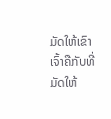ມັດໃຫ້ເຂົາເຈົ້າຄືກັບທີ່ມັດໃຫ້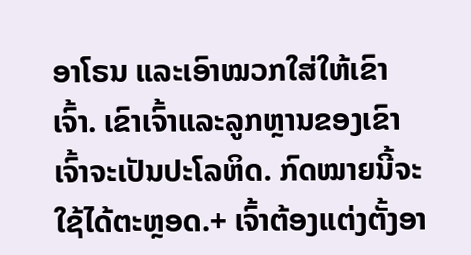ອາໂຣນ ແລະເອົາໝວກໃສ່ໃຫ້ເຂົາເຈົ້າ. ເຂົາເຈົ້າແລະລູກຫຼານຂອງເຂົາເຈົ້າຈະເປັນປະໂລຫິດ. ກົດໝາຍນີ້ຈະໃຊ້ໄດ້ຕະຫຼອດ.+ ເຈົ້າຕ້ອງແຕ່ງຕັ້ງອາ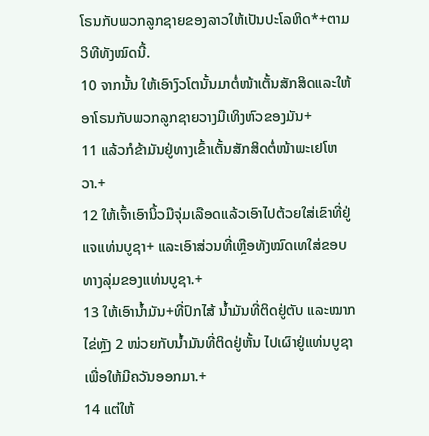ໂຣນກັບພວກລູກຊາຍຂອງລາວໃຫ້ເປັນປະໂລຫິດ*+ຕາມວິທີທັງໝົດນີ້.
10 ຈາກນັ້ນ ໃຫ້ເອົາງົວໂຕນັ້ນມາຕໍ່ໜ້າເຕັ້ນສັກສິດແລະໃຫ້ອາໂຣນກັບພວກລູກຊາຍວາງມືເທິງຫົວຂອງມັນ+
11 ແລ້ວກໍຂ້າມັນຢູ່ທາງເຂົ້າເຕັ້ນສັກສິດຕໍ່ໜ້າພະເຢໂຫວາ.+
12 ໃຫ້ເຈົ້າເອົານິ້ວມືຈຸ່ມເລືອດແລ້ວເອົາໄປຕ້ວຍໃສ່ເຂົາທີ່ຢູ່ແຈແທ່ນບູຊາ+ ແລະເອົາສ່ວນທີ່ເຫຼືອທັງໝົດເທໃສ່ຂອບທາງລຸ່ມຂອງແທ່ນບູຊາ.+
13 ໃຫ້ເອົານ້ຳມັນ+ທີ່ປົກໄສ້ ນ້ຳມັນທີ່ຕິດຢູ່ຕັບ ແລະໝາກໄຂ່ຫຼັງ 2 ໜ່ວຍກັບນ້ຳມັນທີ່ຕິດຢູ່ຫັ້ນ ໄປເຜົາຢູ່ແທ່ນບູຊາເພື່ອໃຫ້ມີຄວັນອອກມາ.+
14 ແຕ່ໃຫ້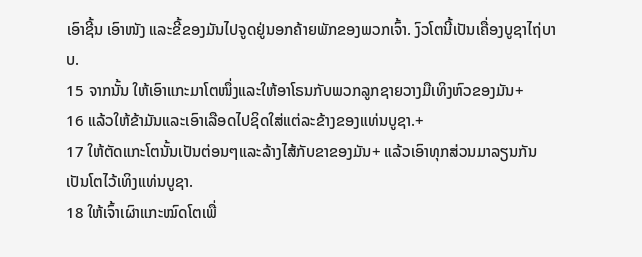ເອົາຊີ້ນ ເອົາໜັງ ແລະຂີ້ຂອງມັນໄປຈູດຢູ່ນອກຄ້າຍພັກຂອງພວກເຈົ້າ. ງົວໂຕນີ້ເປັນເຄື່ອງບູຊາໄຖ່ບາບ.
15 ຈາກນັ້ນ ໃຫ້ເອົາແກະມາໂຕໜຶ່ງແລະໃຫ້ອາໂຣນກັບພວກລູກຊາຍວາງມືເທິງຫົວຂອງມັນ+
16 ແລ້ວໃຫ້ຂ້າມັນແລະເອົາເລືອດໄປຊິດໃສ່ແຕ່ລະຂ້າງຂອງແທ່ນບູຊາ.+
17 ໃຫ້ຕັດແກະໂຕນັ້ນເປັນຕ່ອນໆແລະລ້າງໄສ້ກັບຂາຂອງມັນ+ ແລ້ວເອົາທຸກສ່ວນມາລຽນກັນເປັນໂຕໄວ້ເທິງແທ່ນບູຊາ.
18 ໃຫ້ເຈົ້າເຜົາແກະໝົດໂຕເພື່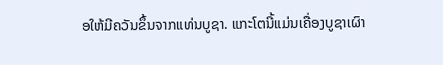ອໃຫ້ມີຄວັນຂຶ້ນຈາກແທ່ນບູຊາ. ແກະໂຕນີ້ແມ່ນເຄື່ອງບູຊາເຜົາ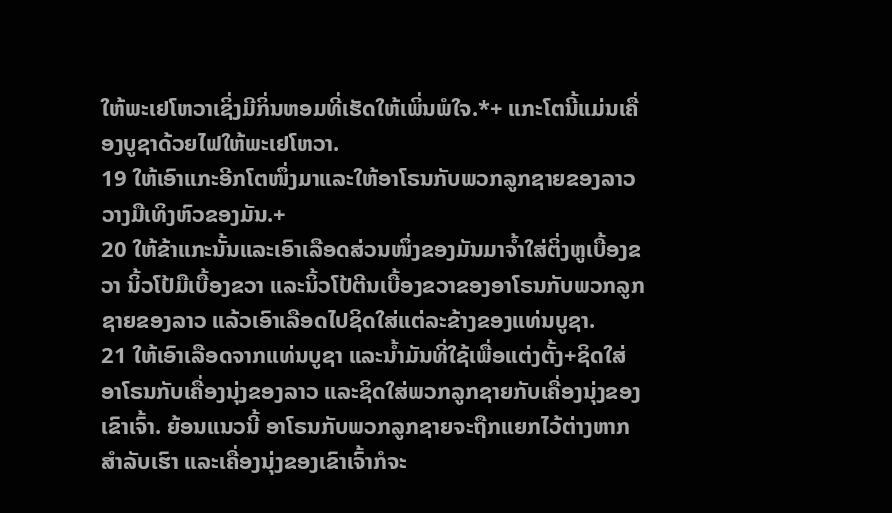ໃຫ້ພະເຢໂຫວາເຊິ່ງມີກິ່ນຫອມທີ່ເຮັດໃຫ້ເພິ່ນພໍໃຈ.*+ ແກະໂຕນີ້ແມ່ນເຄື່ອງບູຊາດ້ວຍໄຟໃຫ້ພະເຢໂຫວາ.
19 ໃຫ້ເອົາແກະອີກໂຕໜຶ່ງມາແລະໃຫ້ອາໂຣນກັບພວກລູກຊາຍຂອງລາວວາງມືເທິງຫົວຂອງມັນ.+
20 ໃຫ້ຂ້າແກະນັ້ນແລະເອົາເລືອດສ່ວນໜຶ່ງຂອງມັນມາຈ້ຳໃສ່ຕິ່ງຫູເບື້ອງຂວາ ນິ້ວໂປ້ມືເບື້ອງຂວາ ແລະນິ້ວໂປ້ຕີນເບື້ອງຂວາຂອງອາໂຣນກັບພວກລູກຊາຍຂອງລາວ ແລ້ວເອົາເລືອດໄປຊິດໃສ່ແຕ່ລະຂ້າງຂອງແທ່ນບູຊາ.
21 ໃຫ້ເອົາເລືອດຈາກແທ່ນບູຊາ ແລະນ້ຳມັນທີ່ໃຊ້ເພື່ອແຕ່ງຕັ້ງ+ຊິດໃສ່ອາໂຣນກັບເຄື່ອງນຸ່ງຂອງລາວ ແລະຊິດໃສ່ພວກລູກຊາຍກັບເຄື່ອງນຸ່ງຂອງເຂົາເຈົ້າ. ຍ້ອນແນວນີ້ ອາໂຣນກັບພວກລູກຊາຍຈະຖືກແຍກໄວ້ຕ່າງຫາກສຳລັບເຮົາ ແລະເຄື່ອງນຸ່ງຂອງເຂົາເຈົ້າກໍຈະ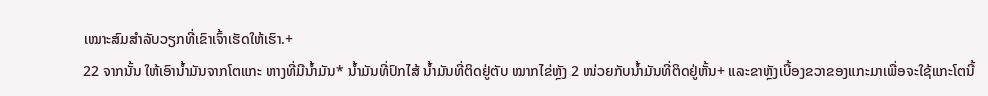ເໝາະສົມສຳລັບວຽກທີ່ເຂົາເຈົ້າເຮັດໃຫ້ເຮົາ.+
22 ຈາກນັ້ນ ໃຫ້ເອົານ້ຳມັນຈາກໂຕແກະ ຫາງທີ່ມີນ້ຳມັນ* ນ້ຳມັນທີ່ປົກໄສ້ ນ້ຳມັນທີ່ຕິດຢູ່ຕັບ ໝາກໄຂ່ຫຼັງ 2 ໜ່ວຍກັບນ້ຳມັນທີ່ຕິດຢູ່ຫັ້ນ+ ແລະຂາຫຼັງເບື້ອງຂວາຂອງແກະມາເພື່ອຈະໃຊ້ແກະໂຕນີ້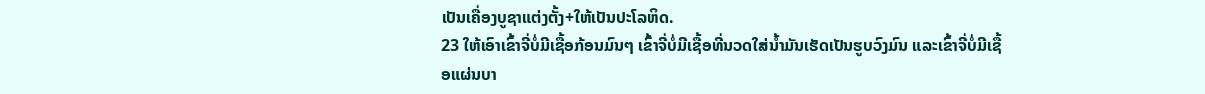ເປັນເຄື່ອງບູຊາແຕ່ງຕັ້ງ+ໃຫ້ເປັນປະໂລຫິດ.
23 ໃຫ້ເອົາເຂົ້າຈີ່ບໍ່ມີເຊື້ອກ້ອນມົນໆ ເຂົ້າຈີ່ບໍ່ມີເຊື້ອທີ່ນວດໃສ່ນ້ຳມັນເຮັດເປັນຮູບວົງມົນ ແລະເຂົ້າຈີ່ບໍ່ມີເຊື້ອແຜ່ນບາ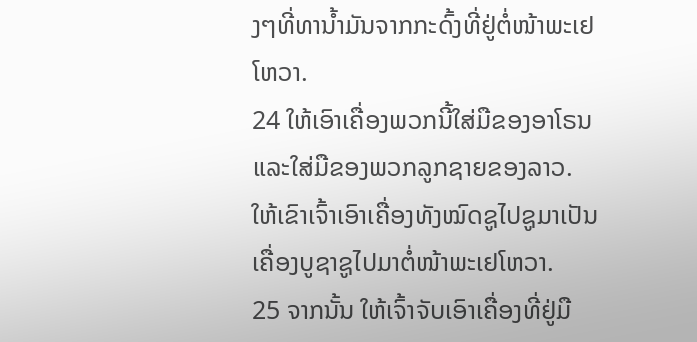ງໆທີ່ທານ້ຳມັນຈາກກະດົ້ງທີ່ຢູ່ຕໍ່ໜ້າພະເຢໂຫວາ.
24 ໃຫ້ເອົາເຄື່ອງພວກນີ້ໃສ່ມືຂອງອາໂຣນແລະໃສ່ມືຂອງພວກລູກຊາຍຂອງລາວ. ໃຫ້ເຂົາເຈົ້າເອົາເຄື່ອງທັງໝົດຊູໄປຊູມາເປັນເຄື່ອງບູຊາຊູໄປມາຕໍ່ໜ້າພະເຢໂຫວາ.
25 ຈາກນັ້ນ ໃຫ້ເຈົ້າຈັບເອົາເຄື່ອງທີ່ຢູ່ມື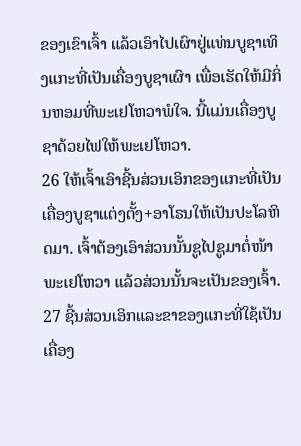ຂອງເຂົາເຈົ້າ ແລ້ວເອົາໄປເຜົາຢູ່ແທ່ນບູຊາເທິງແກະທີ່ເປັນເຄື່ອງບູຊາເຜົາ ເພື່ອເຮັດໃຫ້ມີກິ່ນຫອມທີ່ພະເຢໂຫວາພໍໃຈ. ນີ້ແມ່ນເຄື່ອງບູຊາດ້ວຍໄຟໃຫ້ພະເຢໂຫວາ.
26 ໃຫ້ເຈົ້າເອົາຊີ້ນສ່ວນເອິກຂອງແກະທີ່ເປັນເຄື່ອງບູຊາແຕ່ງຕັ້ງ+ອາໂຣນໃຫ້ເປັນປະໂລຫິດມາ. ເຈົ້າຕ້ອງເອົາສ່ວນນັ້ນຊູໄປຊູມາຕໍ່ໜ້າພະເຢໂຫວາ ແລ້ວສ່ວນນັ້ນຈະເປັນຂອງເຈົ້າ.
27 ຊີ້ນສ່ວນເອິກແລະຂາຂອງແກະທີ່ໃຊ້ເປັນເຄື່ອງ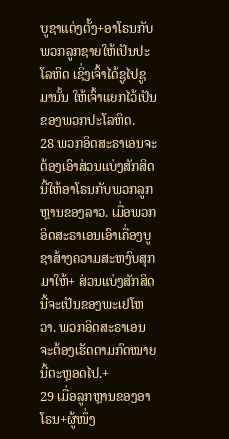ບູຊາແຕ່ງຕັ້ງ+ອາໂຣນກັບພວກລູກຊາຍໃຫ້ເປັນປະໂລຫິດ ເຊິ່ງເຈົ້າໄດ້ຊູໄປຊູມານັ້ນ ໃຫ້ເຈົ້າແຍກໄວ້ເປັນຂອງພວກປະໂລຫິດ.
28 ພວກອິດສະຣາເອນຈະຕ້ອງເອົາສ່ວນແບ່ງສັກສິດນີ້ໃຫ້ອາໂຣນກັບພວກລູກຫຼານຂອງລາວ. ເມື່ອພວກອິດສະຣາເອນເອົາເຄື່ອງບູຊາສ້າງຄວາມສະຫງົບສຸກມາໃຫ້+ ສ່ວນແບ່ງສັກສິດນີ້ຈະເປັນຂອງພະເຢໂຫວາ. ພວກອິດສະຣາເອນຈະຕ້ອງເຮັດຕາມກົດໝາຍນີ້ຕະຫຼອດໄປ.+
29 ເມື່ອລູກຫຼານຂອງອາໂຣນ+ຜູ້ໜຶ່ງ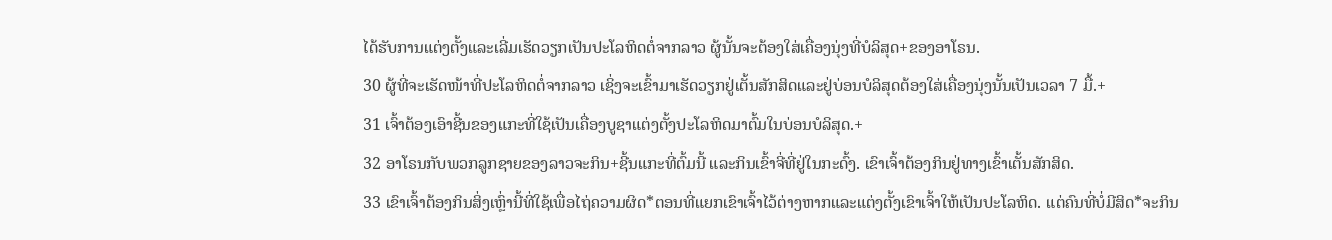ໄດ້ຮັບການແຕ່ງຕັ້ງແລະເລີ່ມເຮັດວຽກເປັນປະໂລຫິດຕໍ່ຈາກລາວ ຜູ້ນັ້ນຈະຕ້ອງໃສ່ເຄື່ອງນຸ່ງທີ່ບໍລິສຸດ+ຂອງອາໂຣນ.
30 ຜູ້ທີ່ຈະເຮັດໜ້າທີ່ປະໂລຫິດຕໍ່ຈາກລາວ ເຊິ່ງຈະເຂົ້າມາເຮັດວຽກຢູ່ເຕັ້ນສັກສິດແລະຢູ່ບ່ອນບໍລິສຸດຕ້ອງໃສ່ເຄື່ອງນຸ່ງນັ້ນເປັນເວລາ 7 ມື້.+
31 ເຈົ້າຕ້ອງເອົາຊີ້ນຂອງແກະທີ່ໃຊ້ເປັນເຄື່ອງບູຊາແຕ່ງຕັ້ງປະໂລຫິດມາຕົ້ມໃນບ່ອນບໍລິສຸດ.+
32 ອາໂຣນກັບພວກລູກຊາຍຂອງລາວຈະກິນ+ຊີ້ນແກະທີ່ຕົ້ມນີ້ ແລະກິນເຂົ້າຈີ່ທີ່ຢູ່ໃນກະດົ້ງ. ເຂົາເຈົ້າຕ້ອງກິນຢູ່ທາງເຂົ້າເຕັ້ນສັກສິດ.
33 ເຂົາເຈົ້າຕ້ອງກິນສິ່ງເຫຼົ່ານີ້ທີ່ໃຊ້ເພື່ອໄຖ່ຄວາມຜິດ*ຕອນທີ່ແຍກເຂົາເຈົ້າໄວ້ຕ່າງຫາກແລະແຕ່ງຕັ້ງເຂົາເຈົ້າໃຫ້ເປັນປະໂລຫິດ. ແຕ່ຄົນທີ່ບໍ່ມີສິດ*ຈະກິນ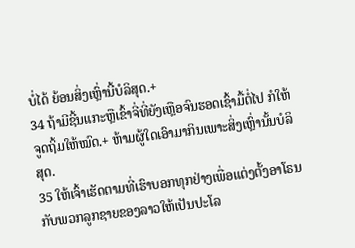ບໍ່ໄດ້ ຍ້ອນສິ່ງເຫຼົ່ານີ້ບໍລິສຸດ.+
34 ຖ້າມີຊີ້ນແກະຫຼືເຂົ້າຈີ່ທີ່ຍັງເຫຼືອຈົນຮອດເຊົ້າມື້ຕໍ່ໄປ ກໍໃຫ້ຈູດຖິ້ມໃຫ້ໝົດ.+ ຫ້າມຜູ້ໃດເອົາມາກິນເພາະສິ່ງເຫຼົ່ານັ້ນບໍລິສຸດ.
35 ໃຫ້ເຈົ້າເຮັດຕາມທີ່ເຮົາບອກທຸກຢ່າງເພື່ອແຕ່ງຕັ້ງອາໂຣນກັບພວກລູກຊາຍຂອງລາວໃຫ້ເປັນປະໂລ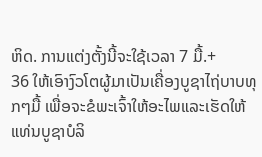ຫິດ. ການແຕ່ງຕັ້ງນີ້ຈະໃຊ້ເວລາ 7 ມື້.+
36 ໃຫ້ເອົາງົວໂຕຜູ້ມາເປັນເຄື່ອງບູຊາໄຖ່ບາບທຸກໆມື້ ເພື່ອຈະຂໍພະເຈົ້າໃຫ້ອະໄພແລະເຮັດໃຫ້ແທ່ນບູຊາບໍລິ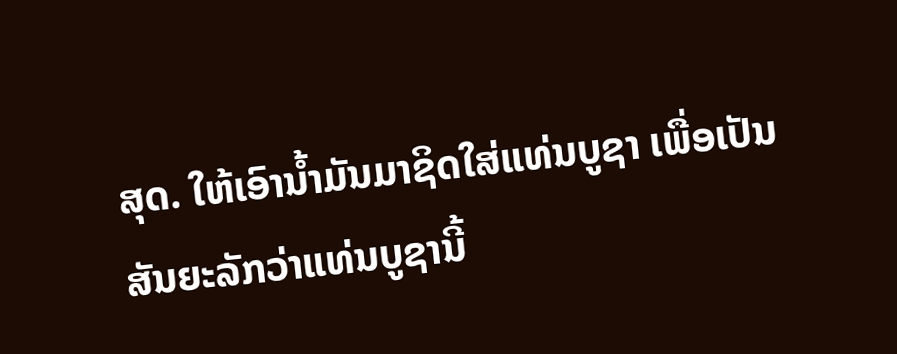ສຸດ. ໃຫ້ເອົານ້ຳມັນມາຊິດໃສ່ແທ່ນບູຊາ ເພື່ອເປັນສັນຍະລັກວ່າແທ່ນບູຊານີ້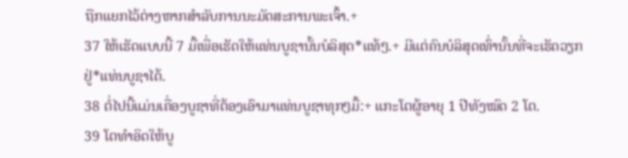ຖືກແຍກໄວ້ຕ່າງຫາກສຳລັບການນະມັດສະການພະເຈົ້າ.+
37 ໃຫ້ເຮັດແບບນີ້ 7 ມື້ເພື່ອເຮັດໃຫ້ແທ່ນບູຊານັ້ນບໍລິສຸດ*ແທ້ໆ.+ ມີແຕ່ຄົນບໍລິສຸດເທົ່ານັ້ນທີ່ຈະເຮັດວຽກຢູ່*ແທ່ນບູຊາໄດ້.
38 ຕໍ່ໄປນີ້ແມ່ນເຄື່ອງບູຊາທີ່ຕ້ອງເອົາມາແທ່ນບູຊາທຸກໆມື້:+ ແກະໂຕຜູ້ອາຍຸ 1 ປີທັງໝົດ 2 ໂຕ.
39 ໂຕທຳອິດໃຫ້ບູ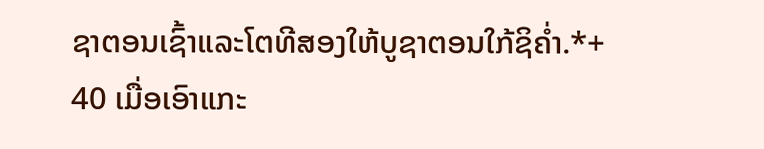ຊາຕອນເຊົ້າແລະໂຕທີສອງໃຫ້ບູຊາຕອນໃກ້ຊິຄ່ຳ.*+
40 ເມື່ອເອົາແກະ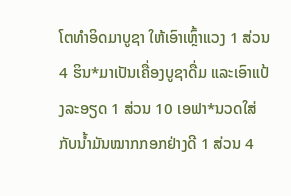ໂຕທຳອິດມາບູຊາ ໃຫ້ເອົາເຫຼົ້າແວງ 1 ສ່ວນ 4 ຮິນ*ມາເປັນເຄື່ອງບູຊາດື່ມ ແລະເອົາແປ້ງລະອຽດ 1 ສ່ວນ 10 ເອຟາ*ນວດໃສ່ກັບນ້ຳມັນໝາກກອກຢ່າງດີ 1 ສ່ວນ 4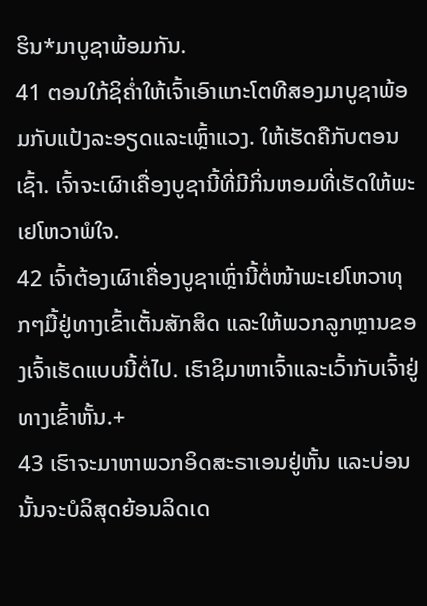ຮິນ*ມາບູຊາພ້ອມກັນ.
41 ຕອນໃກ້ຊິຄ່ຳໃຫ້ເຈົ້າເອົາແກະໂຕທີສອງມາບູຊາພ້ອມກັບແປ້ງລະອຽດແລະເຫຼົ້າແວງ. ໃຫ້ເຮັດຄືກັບຕອນເຊົ້າ. ເຈົ້າຈະເຜົາເຄື່ອງບູຊານີ້ທີ່ມີກິ່ນຫອມທີ່ເຮັດໃຫ້ພະເຢໂຫວາພໍໃຈ.
42 ເຈົ້າຕ້ອງເຜົາເຄື່ອງບູຊາເຫຼົ່ານີ້ຕໍ່ໜ້າພະເຢໂຫວາທຸກໆມື້ຢູ່ທາງເຂົ້າເຕັ້ນສັກສິດ ແລະໃຫ້ພວກລູກຫຼານຂອງເຈົ້າເຮັດແບບນີ້ຕໍ່ໄປ. ເຮົາຊິມາຫາເຈົ້າແລະເວົ້າກັບເຈົ້າຢູ່ທາງເຂົ້າຫັ້ນ.+
43 ເຮົາຈະມາຫາພວກອິດສະຣາເອນຢູ່ຫັ້ນ ແລະບ່ອນນັ້ນຈະບໍລິສຸດຍ້ອນລິດເດ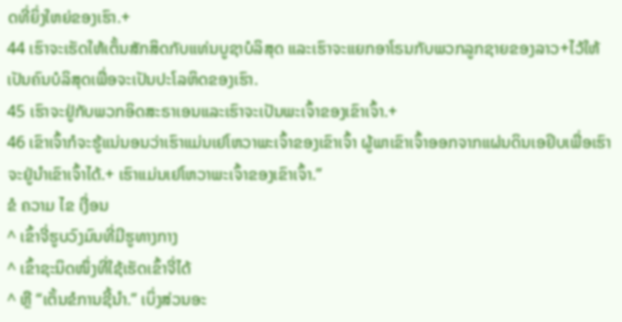ດທີ່ຍິ່ງໃຫຍ່ຂອງເຮົາ.+
44 ເຮົາຈະເຮັດໃຫ້ເຕັ້ນສັກສິດກັບແທ່ນບູຊາບໍລິສຸດ ແລະເຮົາຈະແຍກອາໂຣນກັບພວກລູກຊາຍຂອງລາວ+ໄວ້ໃຫ້ເປັນຄົນບໍລິສຸດເພື່ອຈະເປັນປະໂລຫິດຂອງເຮົາ.
45 ເຮົາຈະຢູ່ກັບພວກອິດສະຣາເອນແລະເຮົາຈະເປັນພະເຈົ້າຂອງເຂົາເຈົ້າ.+
46 ເຂົາເຈົ້າກໍຈະຮູ້ແນ່ນອນວ່າເຮົາແມ່ນເຢໂຫວາພະເຈົ້າຂອງເຂົາເຈົ້າ ຜູ້ພາເຂົາເຈົ້າອອກຈາກແຜ່ນດິນເອຢິບເພື່ອເຮົາຈະຢູ່ນຳເຂົາເຈົ້າໄດ້.+ ເຮົາແມ່ນເຢໂຫວາພະເຈົ້າຂອງເຂົາເຈົ້າ.”
ຂໍ ຄວາມ ໄຂ ເງື່ອນ
^ ເຂົ້າຈີ່ຮູບວົງມົນທີ່ມີຮູທາງກາງ
^ ເຂົ້າຊະນິດໜຶ່ງທີ່ໃຊ້ເຮັດເຂົ້າຈີ່ໄດ້
^ ຫຼື “ເຕັ້ນຂໍການຊີ້ນຳ.” ເບິ່ງສ່ວນອະ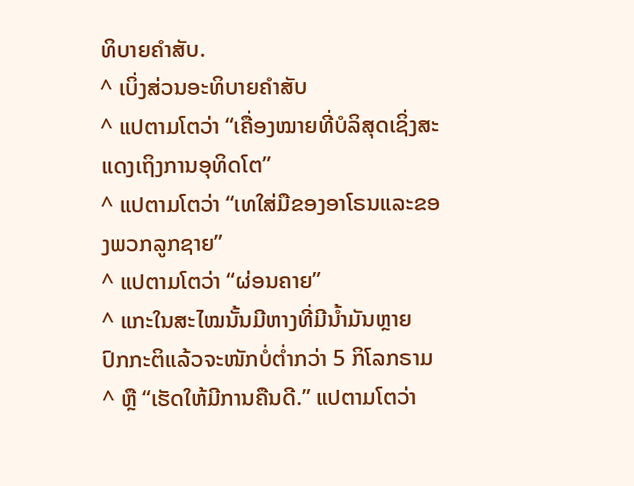ທິບາຍຄຳສັບ.
^ ເບິ່ງສ່ວນອະທິບາຍຄຳສັບ
^ ແປຕາມໂຕວ່າ “ເຄື່ອງໝາຍທີ່ບໍລິສຸດເຊິ່ງສະແດງເຖິງການອຸທິດໂຕ”
^ ແປຕາມໂຕວ່າ “ເທໃສ່ມືຂອງອາໂຣນແລະຂອງພວກລູກຊາຍ”
^ ແປຕາມໂຕວ່າ “ຜ່ອນຄາຍ”
^ ແກະໃນສະໄໝນັ້ນມີຫາງທີ່ມີນ້ຳມັນຫຼາຍ ປົກກະຕິແລ້ວຈະໜັກບໍ່ຕ່ຳກວ່າ 5 ກິໂລກຣາມ
^ ຫຼື “ເຮັດໃຫ້ມີການຄືນດີ.” ແປຕາມໂຕວ່າ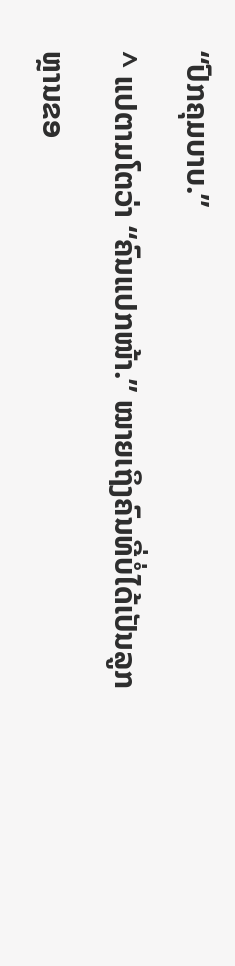“ປົກຄຸມບາບ.”
^ ແປຕາມໂຕວ່າ “ຄົນແປກໜ້າ.” ໝາຍເຖິງຄົນທີ່ບໍ່ໄດ້ເປັນລູກຫຼານຂອ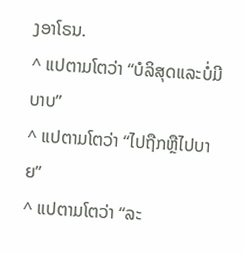ງອາໂຣນ.
^ ແປຕາມໂຕວ່າ “ບໍລິສຸດແລະບໍ່ມີບາບ”
^ ແປຕາມໂຕວ່າ “ໄປຖືກຫຼືໄປບາຍ”
^ ແປຕາມໂຕວ່າ “ລະ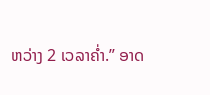ຫວ່າງ 2 ເວລາຄ່ຳ.” ອາດ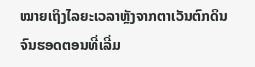ໝາຍເຖິງໄລຍະເວລາຫຼັງຈາກຕາເວັນຕົກດິນຈົນຮອດຕອນທີ່ເລີ່ມ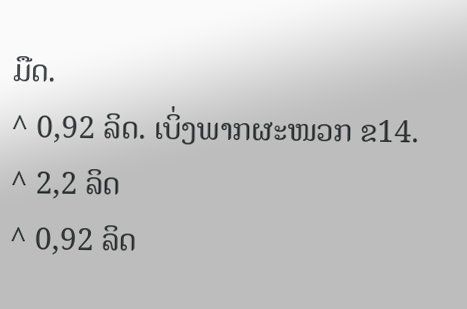ມືດ.
^ 0,92 ລິດ. ເບິ່ງພາກຜະໜວກ ຂ14.
^ 2,2 ລິດ
^ 0,92 ລິດ